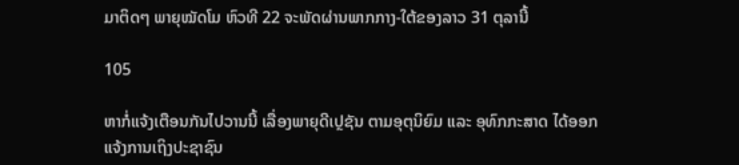ມາຕິດໆ ພາຍຸໝັດໂມ ຫົວທີ 22 ຈະພັດຜ່ານພາກກາງ-ໃຕ້ຂອງລາວ 31 ຕຸລານີ້

105

ຫາກໍ່ແຈ້ງເຕືອນກັນໄປວານນີ້ ເລື່ອງພາຍຸດີເປຼຊັນ ຕາມອຸຕຸນິຍົມ ແລະ ອຸທົກກະສາດ ໄດ້ອອກແຈ້ງການເຖິງປະຊາຊົນ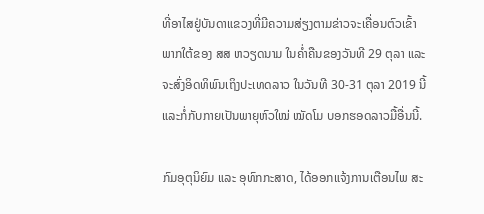ທີ່ອາໄສຢູ່ບັນດາແຂວງທີ່ມີຄວາມສ່ຽງຕາມຂ່າວຈະເຄື່ອນຕົວເຂົ້າພາກໃຕ້ຂອງ ສສ ຫວຽດນາມ ໃນຄໍ່າຄືນຂອງວັນທີ 29 ຕຸລາ ແລະ ຈະສົ່ງອິດທິພົນເຖິງປະເທດລາວ ໃນວັນທີ 30-31 ຕຸລາ 2019 ນີ້ ແລະກໍ່ກັບກາຍເປັນພາຍຸຫົວໃໝ່ ໝັດໂມ ບອກຮອດລາວມື້ອື່ນນີ້.

ກົມອຸຕຸນິຍົມ ແລະ ອຸທົກກະສາດ, ໄດ້ອອກແຈ້ງການເຕືອນໄພ ສະ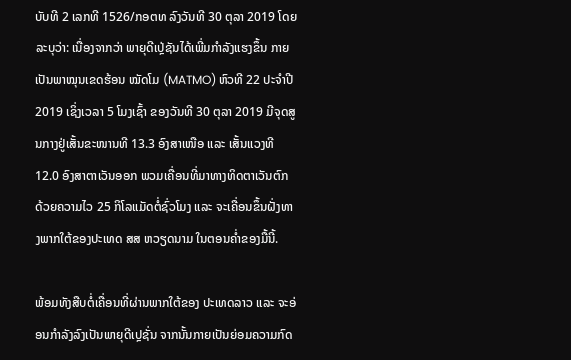ບັບທີ 2 ເລກທີ 1526/ກອຕທ ລົງວັນທີ 30 ຕຸລາ 2019 ໂດຍລະບຸວ່າ: ເນື່ອງຈາກວ່າ ພາຍຸດີເປຼ່ຊັນໄດ້ເພີ່ມກໍາລັງແຮງຂຶ້ນ ກາຍເປັນພາໝຸນເຂດຮ້ອນ ໝັດໂມ (MATMO) ຫົວທີ 22 ປະຈໍາປີ 2019 ເຊິ່ງເວລາ 5 ໂມງເຊົ້າ ຂອງວັນທີ 30 ຕຸລາ 2019 ມີຈຸດສູນກາງຢູ່ເສັ້ນຂະໜານທີ 13.3 ອົງສາເໜືອ ແລະ ເສັ້ນແວງທີ 12.0 ອົງສາຕາເວັນອອກ ພວມເຄື່ອນທີ່ມາທາງທິດຕາເວັນຕົກ ດ້ວຍຄວາມໄວ 25 ກິໂລແມັດຕໍ່ຊົ່ວໂມງ ແລະ ຈະເຄື່ອນຂຶ້ນຝັ່ງທາງພາກໃຕ້ຂອງປະເທດ ສສ ຫວຽດນາມ ໃນຕອນຄໍ່າຂອງມື້ນີ້.

ພ້ອມທັງສືບຕໍ່ເຄື່ອນທີ່ຜ່ານພາກໃຕ້ຂອງ ປະເທດລາວ ແລະ ຈະອ່ອນກໍາລັງລົງເປັນພາຍຸດີເປຼຊັ່ນ ຈາກນັ້ນກາຍເປັນຍ່ອມຄວາມກົດ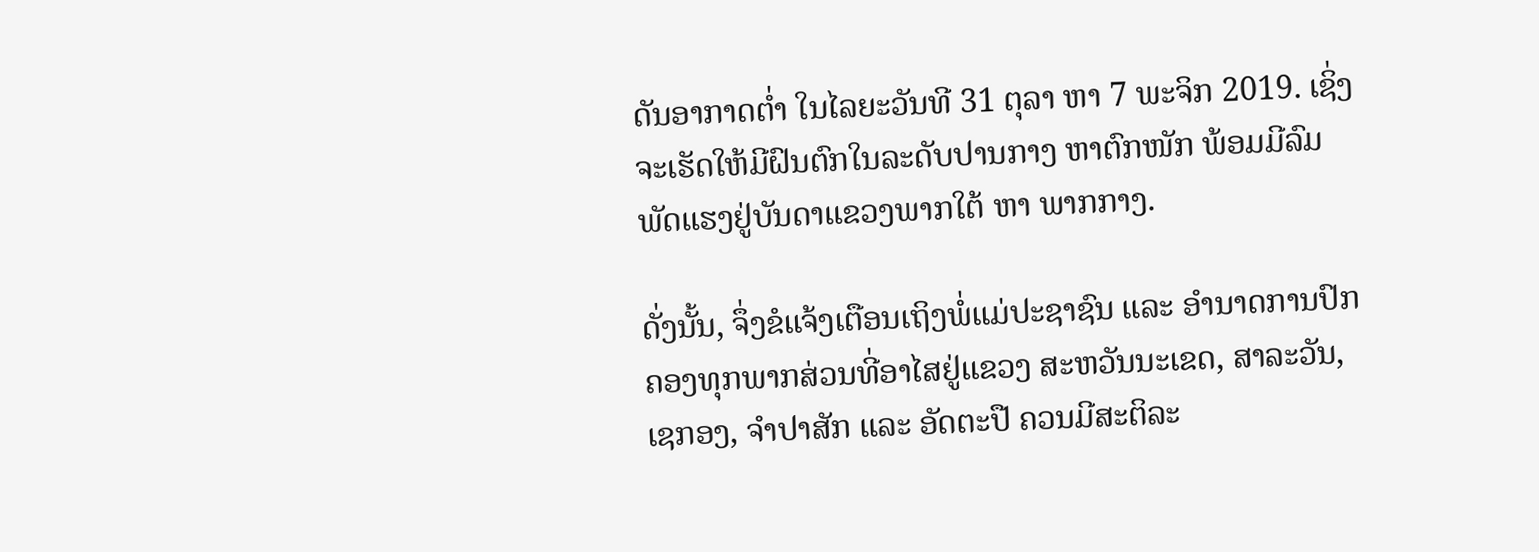ດັນອາກາດຕໍ່າ ໃນໄລຍະວັນທີ 31 ຕຸລາ ຫາ 7 ພະຈິກ 2019. ເຊິ່ງຈະເຮັດໃຫ້ມີຝົນຕົກໃນລະດັບປານກາງ ຫາຕົກໜັກ ພ້ອມມີລົມພັດແຮງຢູ່ບັນດາແຂວງພາກໃຕ້ ຫາ ພາກກາງ.

ດັ່ງນັ້ນ, ຈຶ່ງຂໍແຈ້ງເຕືອນເຖິງພໍ່ແມ່ປະຊາຊົນ ແລະ ອໍານາດການປົກຄອງທຸກພາກສ່ວນທີ່ອາໄສຢູ່ແຂວງ ສະຫວັນນະເຂດ, ສາລະວັນ, ເຊກອງ, ຈໍາປາສັກ ແລະ ອັດຕະປື ຄວນມີສະຕິລະ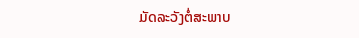ມັດລະວັງຕໍ່ສະພາບ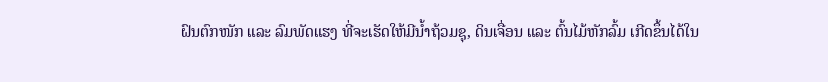ຝົນຕົກໜັກ ແລະ ລົມພັດແຮງ ທີ່ຈະເຮັດໃຫ້ມີນໍ້າຖ້ວມຊຸ, ດິນເຈື່ອນ ແລະ ຕົ້ນໄມ້ຫັກລົ້ມ ເກີດຂຶ້ນໄດ້ໃນ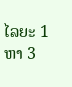ໄລຍະ 1 ຫາ 3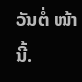ວັນຕໍ່ ໜ້ານີ້.